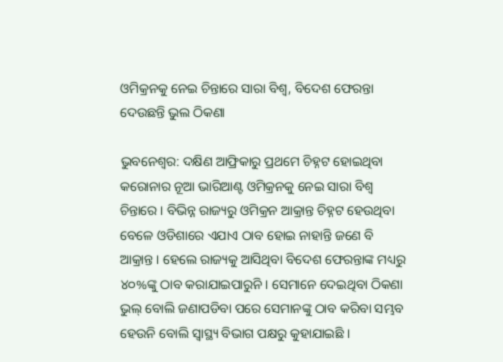ଓମିକ୍ରନକୁ ନେଇ ଚିନ୍ତାରେ ସାରା ବିଶ୍ୱ, ବିଦେଶ ଫେରନ୍ତା ଦେଉଛନ୍ତି ଭୁଲ ଠିକଣା

ଭୁବନେଶ୍ୱର: ଦକ୍ଷିଣ ଆଫ୍ରିକାରୁ ପ୍ରଥମେ ଚିହ୍ନଟ ହୋଇଥିବା କରୋନାର ନୂଆ ଭାରିଆଣ୍ଟ ଓମିକ୍ରନକୁ ନେଇ ସାରା ବିଶ୍ୱ ଚିନ୍ତାରେ । ବିଭିନ୍ନ ରାଜ୍ୟରୁ ଓମିକ୍ରନ ଆକ୍ରାନ୍ତ ଚିହ୍ନଟ ହେଉଥିବା ବେଳେ ଓଡିଶାରେ ଏଯାଏ ଠାବ ହୋଇ ନାହାନ୍ତି ଜଣେ ବି ଆକ୍ରାନ୍ତ । ହେଲେ ରାଜ୍ୟକୁ ଆସିଥିବା ବିଦେଶ ଫେରନ୍ତାଙ୍କ ମଧ୍ୟରୁ ୪୦%ଙ୍କୁ ଠାବ କରାଯାଇପାରୁନି । ସେମାନେ ଦେଇଥିବା ଠିକଣା ଭୁଲ୍ ବୋଲି ଜଣାପଡିବା ପରେ ସେମାନଙ୍କୁ ଠାବ କରିବା ସମ୍ଭବ ହେଉନି ବୋଲି ସ୍ୱାସ୍ଥ୍ୟ ବିଭାଗ ପକ୍ଷରୁ କୁହାଯାଇଛି ।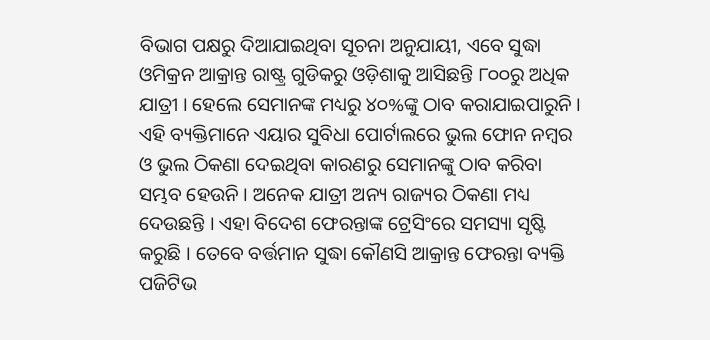ବିଭାଗ ପକ୍ଷରୁ ଦିଆଯାଇଥିବା ସୂଚନା ଅନୁଯାୟୀ, ଏବେ ସୁଦ୍ଧା ଓମିକ୍ରନ ଆକ୍ରାନ୍ତ ରାଷ୍ଟ୍ର ଗୁଡିକରୁ ଓଡ଼ିଶାକୁ ଆସିଛନ୍ତି ୮୦୦ରୁ ଅଧିକ ଯାତ୍ରୀ । ହେଲେ ସେମାନଙ୍କ ମଧ୍ୟରୁ ୪୦%ଙ୍କୁ ଠାବ କରାଯାଇପାରୁନି । ଏହି ବ୍ୟକ୍ତିମାନେ ଏୟାର ସୁବିଧା ପୋର୍ଟାଲରେ ଭୁଲ ଫୋନ ନମ୍ବର ଓ ଭୁଲ ଠିକଣା ଦେଇଥିବା କାରଣରୁ ସେମାନଙ୍କୁ ଠାବ କରିବା ସମ୍ଭବ ହେଉନି । ଅନେକ ଯାତ୍ରୀ ଅନ୍ୟ ରାଜ୍ୟର ଠିକଣା ମଧ୍ୟ ଦେଉଛନ୍ତି । ଏହା ବିଦେଶ ଫେରନ୍ତାଙ୍କ ଟ୍ରେସିଂରେ ସମସ୍ୟା ସୃଷ୍ଟି କରୁଛି । ତେବେ ବର୍ତ୍ତମାନ ସୁଦ୍ଧା କୌଣସି ଆକ୍ରାନ୍ତ ଫେରନ୍ତା ବ୍ୟକ୍ତି ପଜିଟିଭ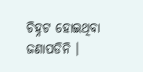ଚିହ୍ନଟ ହୋଇଥିବା ଜଣାପଡିନି ।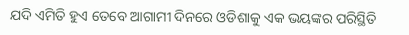ଯଦି ଏମିତି ହୁଏ ତେବେ ଆଗାମୀ ଦିନରେ ଓଡିଶାକୁ ଏକ ଭୟଙ୍କର ପରିସ୍ଥିତି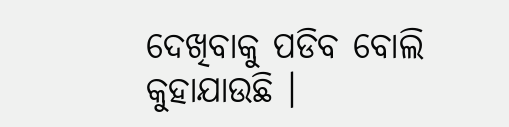ଦେଖିବାକୁ ପଡିବ ବୋଲି କୁହାଯାଉଛି ।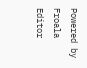Powered by Froala Editor